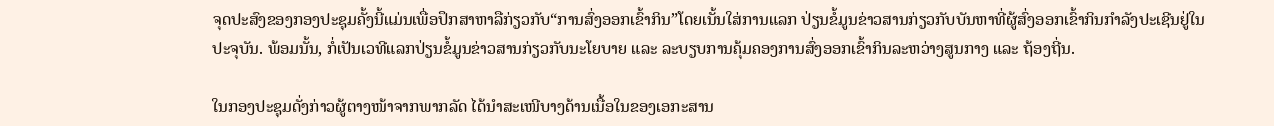ຈຸດປະສົງຂອງກອງປະຊຸມຄັ້ງນີ້ແມ່ນເພື່ອປຶກສາຫາລືກ່ຽວກັບ“ການສົ່ງອອກເຂົ້າກິນ”ໂດຍເນັ້ນໃສ່ການແລກ ປ່ຽນຂໍ້ມູນຂ່າວສານກ່ຽວກັບບັນຫາທີ່ຜູ້ສົ່ງອອກເຂົ້າກິນກຳລັງປະເຊີນຢູ່ໃນປະຈຸບັນ. ພ້ອມນັ້ນ, ກໍ່ເປັນເວທີແລກປ່ຽນຂໍ້ມູນຂ່າວສານກ່ຽວກັບນະໂຍບາຍ ແລະ ລະບຽບການຄຸ້ມຄອງການສົ່ງອອກເຂົ້າກິນລະຫວ່າງສູນກາງ ແລະ ຖ້ອງຖີ່ນ.

ໃນກອງປະຊຸມດັ່ງກ່າວຜູ້ຕາງໜ້າຈາກພາກລັດ ໄດ້ນໍາສະເໜີບາງດ້ານເນື້ອໃນຂອງເອກະສານ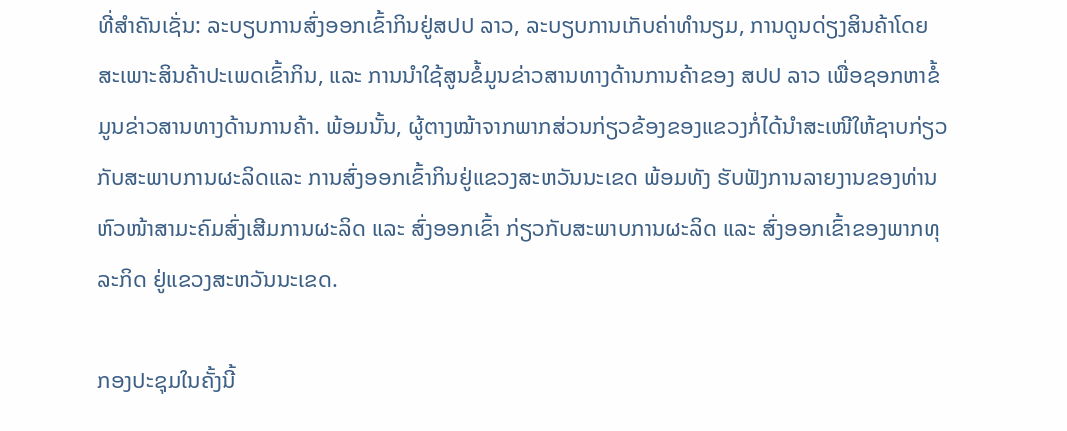ທີ່ສຳຄັນເຊັ່ນ: ລະບຽບການສົ່ງອອກເຂົ້າກິນຢູ່ສປປ ລາວ, ລະບຽບການເກັບຄ່າທຳນຽມ, ການດູນດ່ຽງສິນຄ້າໂດຍສະເພາະສິນຄ້າປະເພດເຂົ້າກິນ, ແລະ ການນຳໃຊ້ສູນຂໍ້ມູນຂ່າວສານທາງດ້ານການຄ້າຂອງ ສປປ ລາວ ເພື່ອຊອກຫາຂໍ້ມູນຂ່າວສານທາງດ້ານການຄ້າ. ພ້ອມນັ້ນ, ຜູ້ຕາງໝ້າຈາກພາກສ່ວນກ່ຽວຂ້ອງຂອງແຂວງກໍ່ໄດ້ນຳສະເໜີໃຫ້ຊາບກ່ຽວກັບສະພາບການຜະລິດແລະ ການສົ່ງອອກເຂົ້າກິນຢູ່ແຂວງສະຫວັນນະເຂດ ພ້ອມທັງ ຮັບຟັງການລາຍງານຂອງທ່ານ ຫົວໜ້າສາມະຄົມສົ່ງເສີມການຜະລິດ ແລະ ສົ່ງອອກເຂົ້າ ກ່ຽວກັບສະພາບການຜະລິດ ແລະ ສົ່ງອອກເຂົ້າຂອງພາກທຸລະກິດ ຢູ່ແຂວງສະຫວັນນະເຂດ.

ກອງປະຊຸມໃນຄັ້ງນີ້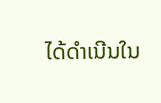ໄດ້ດຳເນີນໃນ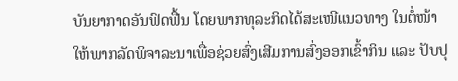ບັນຍາກາດອັນຟົດຟື້ນ ໂດຍພາກທຸລະກິດໄດ້ສະເໜີແນວທາງ ໃນຕໍ່ໜ້າ ໃຫ້ພາກລັດພິຈາລະນາເພື່ອຊ່ວຍສົ່ງເສີມການສົ່ງອອກເຂົ້າກິນ ແລະ ປັບປຸ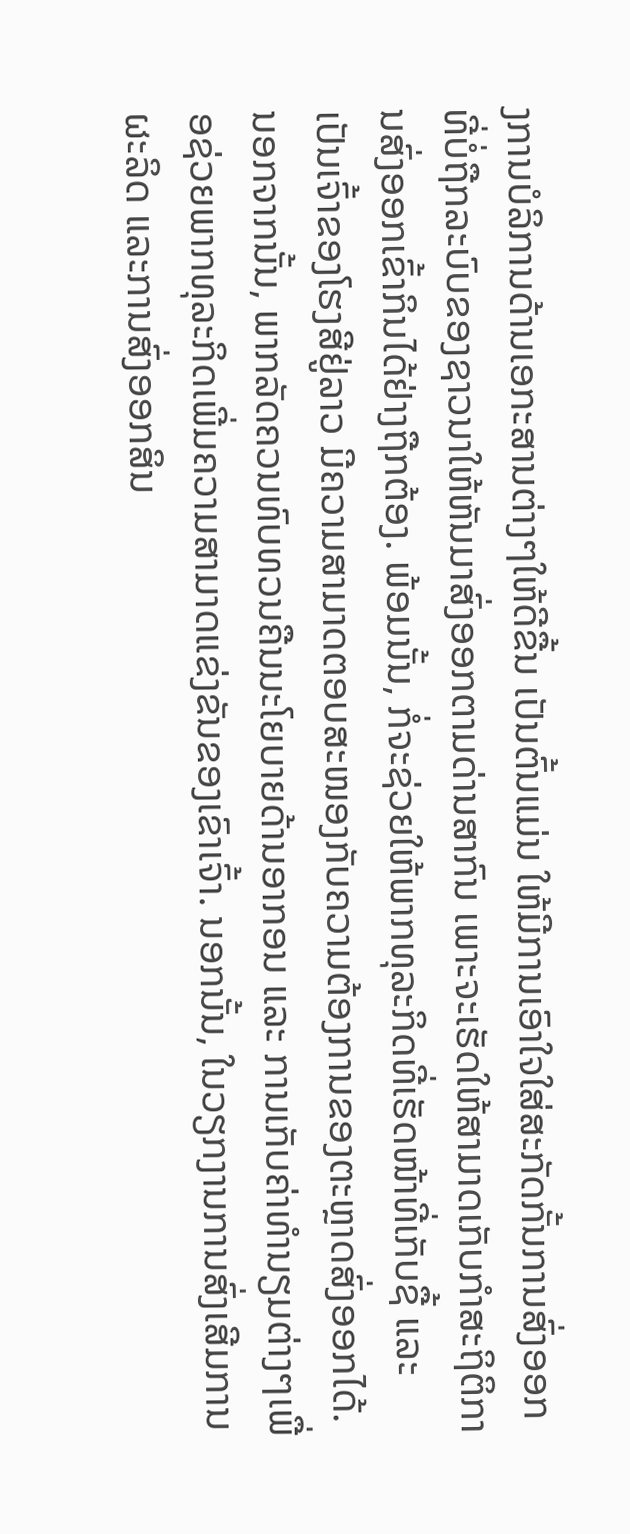ງການບໍລິການດ້ານເອກະສານຕ່າງໆໃຫ້ດີຂື້ນ ເປັນຕົ້ນແມ່ນ ໃຫ້ມີການເອົາໃຈໃສ່ສະກັດກັ້ນການສົ່ງອອກທີ່ບໍ່ຖືກລະບົບຂອງຊາວນາໃຫ້ຫັນມາສົ່ງອອກຕາມດ່ານສາກົນ ເພາະຈະເຮັດໃຫ້ສາມາດເກັບກຳສະຖິຕິການສົ່ງອອກເຂົ້າກິນໄດ້ຢ່າງຖືກຕ້ອງ. ພ້ອມນັ້ນ, ກໍ່ຈະຊ່ວຍໃຫ້ພາກທຸລະກິດທີ່ເຮັດໜ້າທີ່ເກັບຊື້ ແລະ ເປັນເຈົ້າຂອງໂຮງສີຢູ່ລາວ ມີຄວາມສາມາດຕອບສະໜອງກັບຄວາມຕ້ອງການຂອງຕະຫຼາດສົ່ງອອກໄດ້. ນອກຈາກນັ້ນ, ພາກລັດຄວນທົບທວນຄືນນະໂຍບາຍດ້ານອາກອນ ແລະ ການເກັບຄ່າທຳນຽມຕ່າງໆເພື່ອຊ່ວຍພາກທຸລະກິດເພີ່ມຄວາມສາມາດແຂ່ງຂັນຂອງເຂົາເຈົ້າ. ນອກນັ້ນ, ໃນວຽກງານການສົ່ງເສີມການຜະລິດ ແລະການສົ່ງອອກສິນ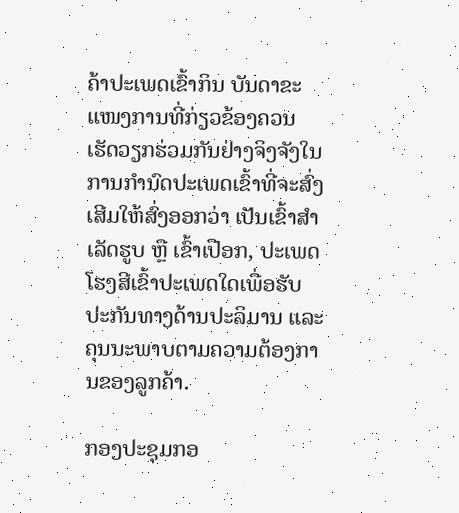ຄ້າປະເພດເຂົ້າກິນ ບັນດາຂະແໜງການທີ່ກ່ຽວຂ້ອງຄວນເຮັດວຽກຮ່ວມກັນຢ່າງຈິງຈັງໃນການກຳນົດປະເພດເຂົ້າທີ່ຈະສົ່ງເສີມໃຫ້ສົ່ງອອກວ່າ ເປັນເຂົ້າສຳເລັດຮູບ ຫຼື ເຂົ້າເປືອກ, ປະເພດໂຮງສີເຂົ້າປະເພດໃດເພື່ອຮັບປະກັນທາງດ້ານປະລິມານ ແລະ ຄຸນນະພາບຕາມຄວາມຕ້ອງການຂອງລູກຄ້າ.

ກອງປະຊຸມກອ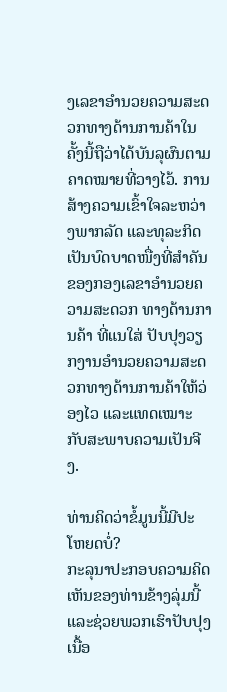ງເລຂາອຳນວຍຄວາມສະດວກທາງດ້ານການຄ້າໃນຄັ້ງນີ້ຖືວ່າໄດ້ບັນລຸຜົນຕາມຄາດໝາຍທີ່ວາງໄວ້. ການສ້າງຄວາມເຂົ້າໃຈລະຫວ່າງພາກລັດ ແລະທຸລະກິດເປັນບົດບາດໜື່ງທີ່ສຳຄັນຂອງກອງເລຂາອຳນວຍຄວາມສະດວກ ທາງດ້ານການຄ້າ ທີ່ແນໃສ່ ປັບປຸງວຽກງານອຳນວຍຄວາມສະດວກທາງດ້ານການຄ້າໃຫ້ວ່ອງໄວ ແລະແທດເໝາະກັບສະພາບຄວາມເປັນຈີງ.

ທ່ານຄິດວ່າຂໍ້ມູນນີ້ມີປະໂຫຍດບໍ່?
ກະລຸນາປະກອບຄວາມຄິດເຫັນຂອງທ່ານຂ້າງລຸ່ມນີ້ ແລະຊ່ວຍພວກເຮົາປັບປຸງເນື້ອ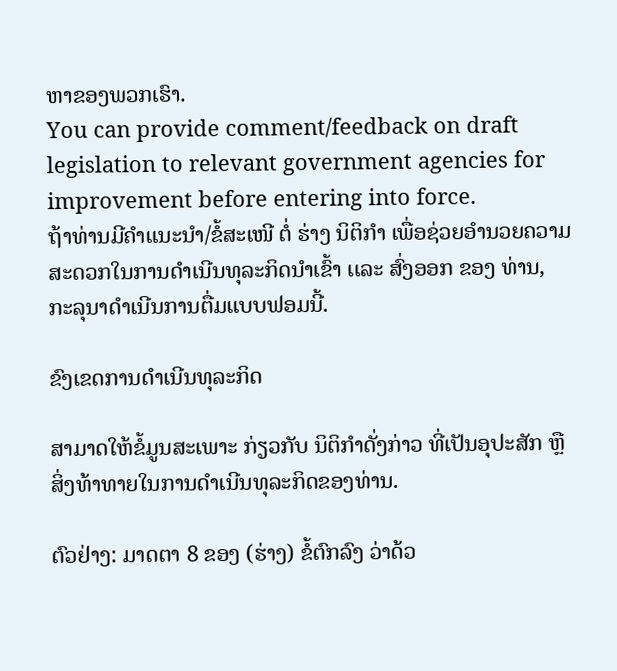ຫາຂອງພວກເຮົາ.
You can provide comment/feedback on draft legislation to relevant government agencies for improvement before entering into force.
ຖ້າທ່ານມີຄໍາແນະນໍາ/ຂໍ້ສະເໜີ ຕໍ່ ຮ່າງ ນິຕິກໍາ ເພື່ອຊ່ວຍອໍານວຍຄວາມສະດວກໃນການດໍາເນີນທຸລະກິດນໍາເຂົ້າ ເເລະ ສົ່ງອອກ ຂອງ ທ່ານ, ກະລຸນາດໍາເນີນການຕື່ມແບບຟອມນີ້.

ຂົງເຂດການດໍາເນີນທຸລະກິດ

ສາມາດໃຫ້ຂໍ້ມູນສະເພາະ ກ່ຽວກັບ ນິຕິກໍາດັ່ງກ່າວ ທີ່ເປັນອຸປະສັກ ຫຼື ສິ່ງທ້າທາຍໃນການດໍາເນີນທຸລະກິດຂອງທ່ານ.

ຕົວຢ່າງ: ມາດຕາ 8 ຂອງ (ຮ່າງ) ຂໍ້ຕົກລົງ ວ່າດ້ວ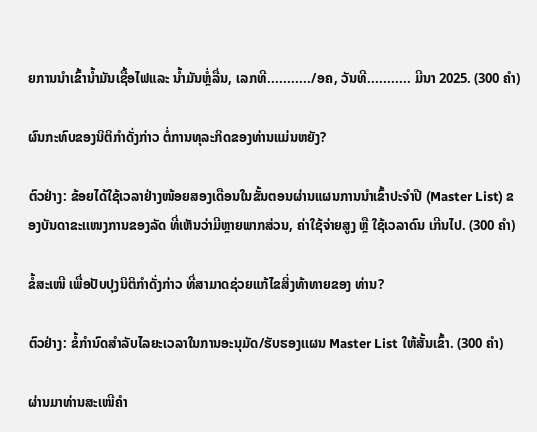ຍການນໍາເຂົ້ານໍ້າມັນເຊື້ອໄຟແລະ ນໍ້າມັນຫຼໍ່ລື່ນ, ເລກທີ.........../ອຄ, ວັນທີ........... ມີນາ 2025. (300 ຄໍາ)

ຜົນກະທົບຂອງນິຕິກໍາດັ່ງກ່າວ ຕໍ່ການທຸລະກິດຂອງທ່ານແມ່ນຫຍັງ?

ຕົວຢ່າງ: ຂ້ອຍໄດ້ໃຊ້ເວລາຢ່າງໜ້ອຍສອງເດືອນໃນຂັ້ນຕອນຜ່ານແຜນການນໍາເຂົ້າປະຈໍາປີ (Master List) ຂອງບັນດາຂະເເໜງການຂອງລັດ ທີ່ເຫັນວ່າມີຫຼາຍພາກສ່ວນ, ຄ່າໃຊ້ຈ່າຍສູງ ຫຼື ໃຊ້ເວລາດົນ ເກີນໄປ. (300 ຄໍາ)

ຂໍ້ສະເໜີ ເພື່ອປັບປຸງນິຕິກໍາດັ່ງກ່າວ ທີ່ສາມາດຊ່ວຍແກ້ໄຂສິ່ງທ້າທາຍຂອງ ທ່ານ?

ຕົວຢ່າງ: ຂໍ້ກໍານົດສໍາລັບໄລຍະເວລາໃນການອະນຸມັດ/ຮັບຮອງເເຜນ Master List ໃຫ້ສັ້ນເຂົ້າ. (300 ຄໍາ)

ຜ່ານມາທ່ານສະເໜີຄໍາ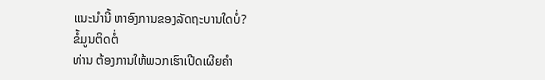ເເນະນໍານີ້ ຫາອົງການຂອງລັດຖະບານໃດບໍ່?
ຂໍ້ມູນຕິດຕໍ່
ທ່ານ ຕ້ອງການໃຫ້ພວກເຮົາເປີດເຜີຍຄໍາ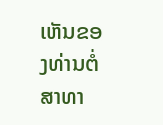ເຫັນຂອງທ່ານຕໍ່ສາທາ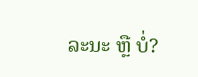ລະນະ ຫຼື ບໍ່?